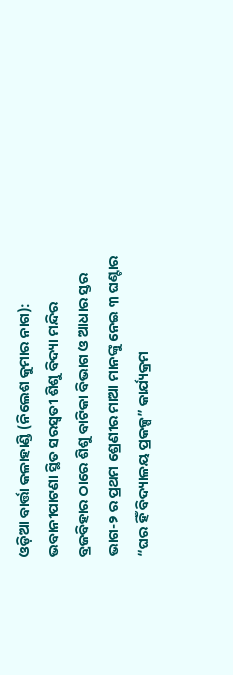ଓଡ଼ିଆ ବାର୍ତ୍ତା କଳାହାଣ୍ଡି (ନିଲେଶ କୁମାର ନାଗ): ଭବାନୀପାଟଣା ସ୍ଥିତ ସରସ୍ବତୀ ଶିଶୁ ବିଦ୍ୟା ମନ୍ଦିର ବ୍ରଜବିହାର ଠାରେ ଶିଶୁ ବାଟିକା ବିଭାଗ ଓ ଆଧାର ସ୍ତର ଭାଗ-୨ ର ପ୍ରଥମ ଶ୍ରେଣୀର ମାଆ ମାନଙ୍କୁ ନେଇ ୩ ଘଣ୍ଟାର “ଘର ହିଁ ବିଦ୍ୟାଳୟ ପ୍ରକଳ୍ପ” କାର୍ଯ୍ୟକ୍ରମ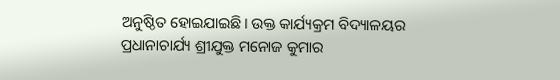ଅନୁଷ୍ଠିତ ହୋଇଯାଇଛି। ଉକ୍ତ କାର୍ଯ୍ୟକ୍ରମ ବିଦ୍ୟାଳୟର ପ୍ରଧାନାଚାର୍ଯ୍ୟ ଶ୍ରୀଯୁକ୍ତ ମନୋଜ କୁମାର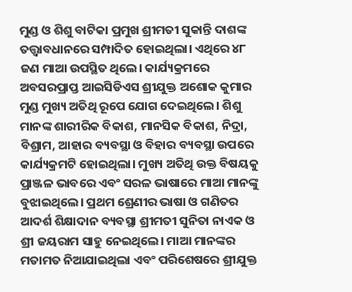ମୁଣ୍ଡ ଓ ଶିଶୁ ବାଟିକା ପ୍ରମୁଖ ଶ୍ରୀମତୀ ସୁକାନ୍ତି ଦାଶଙ୍କ ତତ୍ତ୍ଵାବଧାନରେ ସମ୍ପାଦିତ ହୋଇଥିଲା। ଏଥିରେ ୪୮ ଜଣ ମାଆ ଉପସ୍ଥିତ ଥିଲେ। କାର୍ଯ୍ୟକ୍ରମରେ ଅବସରପ୍ରାପ୍ତ ଆଇସିଡିଏସ ଶ୍ରୀଯୁକ୍ତ ଅଶୋକ କୁମାର ମୁଣ୍ଡ ମୁଖ୍ୟ ଅତିଥି ରୂପେ ଯୋଗ ଦେଇଥିଲେ। ଶିଶୁ ମାନଙ୍କ ଶାରୀରିକ ବିକାଶ, ମାନସିକ ବିକାଶ, ନିଦ୍ରା, ବିଶ୍ରାମ, ଆହାର ବ୍ୟବସ୍ଥା ଓ ବିହାର ବ୍ୟବସ୍ଥା ଉପରେ କାର୍ଯ୍ୟକ୍ରମଟି ହୋଇଥିଲା। ମୁଖ୍ୟ ଅତିଥି ଉକ୍ତ ବିଷୟକୁ ପ୍ରାଞ୍ଜଳ ଭାବରେ ଏବଂ ସରଳ ଭାଷାରେ ମାଆ ମାନଙ୍କୁ ବୁଝାଇଥିଲେ। ପ୍ରଥମ ଶ୍ରେଣୀର ଭାଷା ଓ ଗଣିତର ଆଦର୍ଶ ଶିକ୍ଷାଦାନ ବ୍ୟବସ୍ଥା ଶ୍ରୀମତୀ ସୁନିତା ନାଏକ ଓ ଶ୍ରୀ ଜୟରାମ ସାହୁ ନେଇଥିଲେ। ମାଆ ମାନଙ୍କର ମତାମତ ନିଆଯାଇଥିଲା ଏବଂ ପରିଶେଷରେ ଶ୍ରୀଯୁକ୍ତ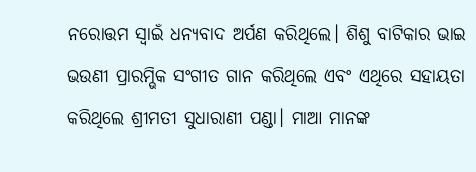ନରୋତ୍ତମ ସ୍ୱାଇଁ ଧନ୍ୟବାଦ ଅର୍ପଣ କରିଥିଲେ। ଶିଶୁ ବାଟିକାର ଭାଇ ଭଉଣୀ ପ୍ରାରମ୍ଭିକ ସଂଗୀତ ଗାନ କରିଥିଲେ ଏବଂ ଏଥିରେ ସହାୟତା କରିଥିଲେ ଶ୍ରୀମତୀ ସୁଧାରାଣୀ ପଣ୍ଡା। ମାଆ ମାନଙ୍କ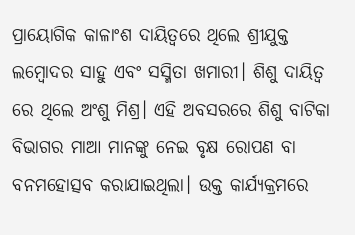ପ୍ରାୟୋଗିକ କାଳାଂଶ ଦାୟିତ୍ଵରେ ଥିଲେ ଶ୍ରୀଯୁକ୍ତ ଲମ୍ବୋଦର ସାହୁ ଏବଂ ସସ୍ମିତା ଖମାରୀ। ଶିଶୁ ଦାୟିତ୍ଵ ରେ ଥିଲେ ଅଂଶୁ ମିଶ୍ର। ଏହି ଅବସରରେ ଶିଶୁ ବାଟିକା ବିଭାଗର ମାଆ ମାନଙ୍କୁ ନେଇ ବୃକ୍ଷ ରୋପଣ ବା ବନମହୋତ୍ସବ କରାଯାଇଥିଲା। ଉକ୍ତ କାର୍ଯ୍ୟକ୍ରମରେ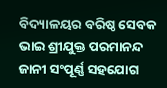ବିଦ୍ୟାଳୟର ବରିଷ୍ଠ ସେବକ ଭାଇ ଶ୍ରୀଯୁକ୍ତ ପରମାନନ୍ଦ ଜାନୀ ସଂପୂର୍ଣ୍ଣ ସହଯୋଗ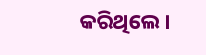କରିଥିଲେ।